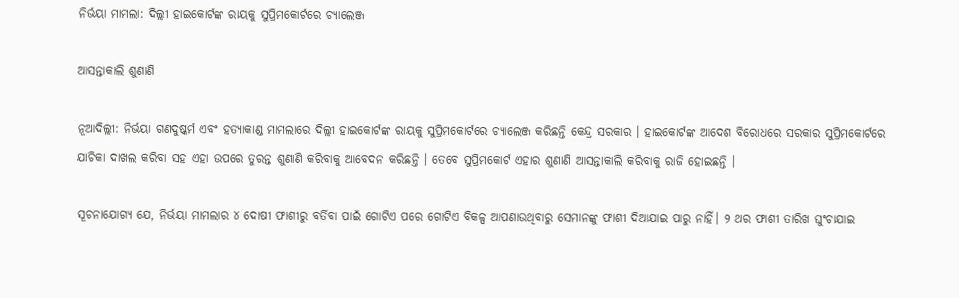ନିର୍ଭୟା ମାମଲା: ଦିଲ୍ଲୀ ହାଇକୋର୍ଟଙ୍କ ରାୟକୁ ସୁପ୍ରିମକୋର୍ଟରେ ଚ୍ୟାଲେଞ୍ଜ

ଆସନ୍ତାକାଲି ଶୁଣାଣି

ନୂଆଦିଲ୍ଲୀ: ନିର୍ଭୟା ଗଣଦୁଷ୍କର୍ମ ଏବଂ ହତ୍ୟାକାଣ୍ଡ ମାମଲାରେ ଦିଲ୍ଲୀ ହାଇକୋର୍ଟଙ୍କ ରାୟକୁ ସୁପ୍ରିମକୋର୍ଟରେ ଚ୍ୟାଲେଞ୍ଜ କରିଛନ୍ତି କେନ୍ଦ୍ର ସରକାର । ହାଇକୋର୍ଟଙ୍କ ଆଦେଶ ବିରୋଧରେ ସରକାର ସୁପ୍ରିମକୋର୍ଟରେ ଯାଚିକା ଦାଖଲ କରିବା ସହ ଏହା ଉପରେ ତୁରନ୍ତ ଶୁଣାଣି କରିବାକୁ ଆବେଦନ କରିଛନ୍ତି । ତେବେ ସୁପ୍ରିମକୋର୍ଟ ଏହାର ଶୁଣାଣି ଆସନ୍ତାକାଲି କରିବାକୁ ରାଜି ହୋଇଛନ୍ତି ।

ସୂଚନାଯୋଗ୍ୟ ଯେ, ନିର୍ଭୟା ମାମଲାର ୪ ଦୋଷୀ ଫାଶୀରୁ ବର୍ତିବା ପାଇଁ ଗୋଟିଏ ପରେ ଗୋଟିଏ ବିକଳ୍ପ ଆପଣାଉଥିବାରୁ ସେମାନଙ୍କୁ ଫାଶୀ ଦିଆଯାଇ ପାରୁ ନାହିଁ। ୨ ଥର ଫାଶୀ ତାରିଖ ଘୁଂଚାଯାଇ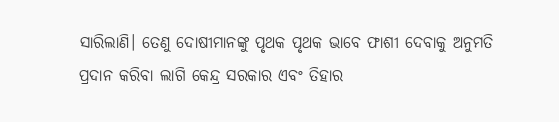ସାରିଲାଣି। ତେଣୁ ଦୋଷୀମାନଙ୍କୁ ପୃଥକ ପୃଥକ ଭାବେ ଫାଶୀ ଦେବାକୁ ଅନୁମତି ପ୍ରଦାନ କରିବା ଲାଗି କେନ୍ଦ୍ର ସରକାର ଏବଂ ତିହାର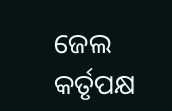ଜେଲ କର୍ତୃପକ୍ଷ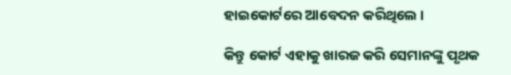ହାଇକୋର୍ଟରେ ଆବେଦନ କରିଥିଲେ ।

କିନ୍ତୁ କୋର୍ଟ ଏହାକୁ ଖାରଜ କରି ସେମାନଙ୍କୁ ପୃଥକ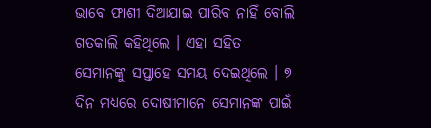ଭାବେ ଫାଶୀ ଦିଆଯାଇ ପାରିବ ନାହିଁ ବୋଲି ଗତକାଲି କହିଥିଲେ । ଏହା ସହିତ ସେମାନଙ୍କୁ ସପ୍ତାହେ ସମୟ ଦେଇଥିଲେ । ୭ ଦିନ ମଧ୍ୟରେ ଦୋଷୀମାନେ ସେମାନଙ୍କ ପାଇଁ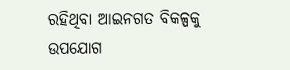ରହିଥିବା ଆଇନଗତ ବିକଳ୍ପକୁ ଉପଯୋଗ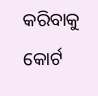କରିବାକୁ କୋର୍ଟ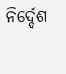ନିର୍ଦ୍ଦେଶ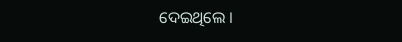ଦେଇଥିଲେ ।